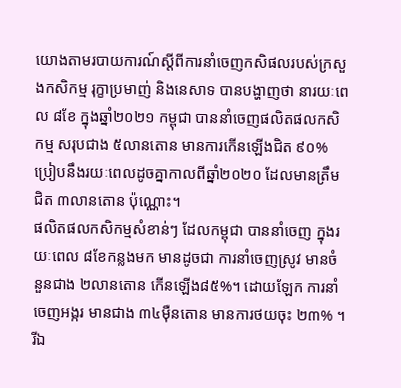យោងតាមរបាយការណ៍ស្ដីពីការនាំចេញកសិផលរបស់ក្រសួងកសិកម្ម រុក្ខាប្រមាញ់ និងនេសាទ បានបង្ហាញថា នារយៈពេល ៨ខែ ក្នុងឆ្នាំ២០២១ កម្ពុជា បាននាំចេញផលិតផលកសិកម្ម សរុបជាង ៥លានតោន មានការកើនឡើងជិត ៩០% ប្រៀបនឹងរយៈពេលដូចគ្នាកាលពីឆ្នាំ២០២០ ដែលមានត្រឹមជិត ៣លានតោន ប៉ុណ្ណោះ។
ផលិតផលកសិកម្មសំខាន់ៗ ដែលកម្ពុជា បាននាំចេញ ក្នុងរយៈពេល ៨ខែកន្លងមក មានដូចជា ការនាំចេញស្រូវ មានចំនួនជាង ២លានតោន កើនឡើង៨៥%។ ដោយឡែក ការនាំចេញអង្ករ មានជាង ៣៤ម៉ឺនតោន មានការថយចុះ ២៣% ។ រីឯ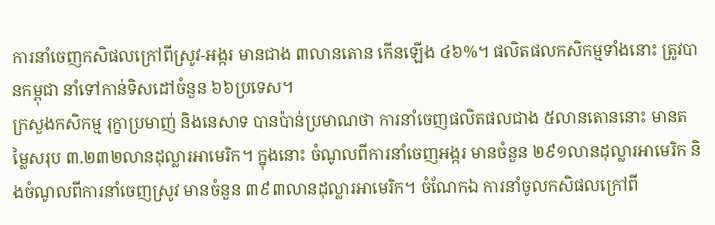ការនាំចេញកសិផលក្រៅពីស្រូវ-អង្ករ មានជាង ៣លានតោន កើនឡើង ៤៦%។ ផលិតផលកសិកម្មទាំងនោះ ត្រូវបានកម្ពុជា នាំទៅកាន់ទិសដៅចំនួន ៦៦ប្រទេស។
ក្រសួងកសិកម្ម រុក្ខាប្រមាញ់ និងនេសាទ បានប៉ាន់ប្រមាណថា ការនាំចេញផលិតផលជាង ៥លានតោននោះ មានតម្លៃសរុប ៣.២៣២លានដុល្លារអាមេរិក។ ក្នុងនោះ ចំណូលពីការនាំចេញអង្ករ មានចំនួន ២៩១លានដុល្លារអាមេរិក និងចំណូលពីការនាំចេញស្រូវ មានចំនួន ៣៩៣លានដុល្លារអាមេរិក។ ចំណែកឯ ការនាំចូលកសិផលក្រៅពី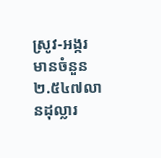ស្រូវ-អង្ករ មានចំនួន ២.៥៤៧លានដុល្លារ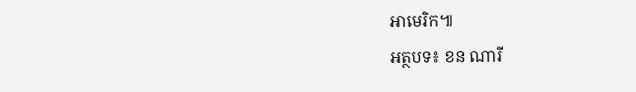អាមេរិក៕
អត្ថបទ៖ ខន ណារី